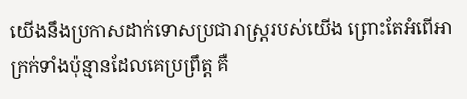យើងនឹងប្រកាសដាក់ទោសប្រជារាស្ត្ររបស់យើង ព្រោះតែអំពើអាក្រក់ទាំងប៉ុន្មានដែលគេប្រព្រឹត្ត គឺ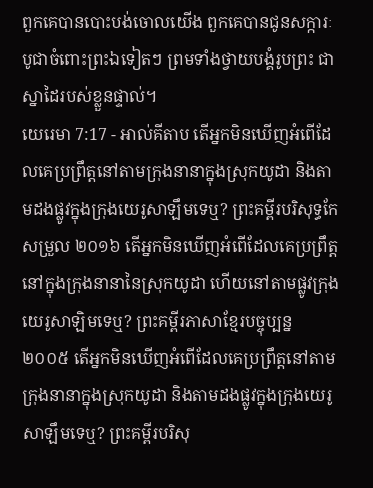ពួកគេបានបោះបង់ចោលយើង ពួកគេបានជូនសក្ការៈបូជាចំពោះព្រះឯទៀតៗ ព្រមទាំងថ្វាយបង្គំរូបព្រះ ជាស្នាដៃរបស់ខ្លួនផ្ទាល់។
យេរេមា 7:17 - អាល់គីតាប តើអ្នកមិនឃើញអំពើដែលគេប្រព្រឹត្តនៅតាមក្រុងនានាក្នុងស្រុកយូដា និងតាមដងផ្លូវក្នុងក្រុងយេរូសាឡឹមទេឬ? ព្រះគម្ពីរបរិសុទ្ធកែសម្រួល ២០១៦ តើអ្នកមិនឃើញអំពើដែលគេប្រព្រឹត្ត នៅក្នុងក្រុងនានានៃស្រុកយូដា ហើយនៅតាមផ្លូវក្រុងយេរូសាឡិមទេឬ? ព្រះគម្ពីរភាសាខ្មែរបច្ចុប្បន្ន ២០០៥ តើអ្នកមិនឃើញអំពើដែលគេប្រព្រឹត្តនៅតាមក្រុងនានាក្នុងស្រុកយូដា និងតាមដងផ្លូវក្នុងក្រុងយេរូសាឡឹមទេឬ? ព្រះគម្ពីរបរិសុ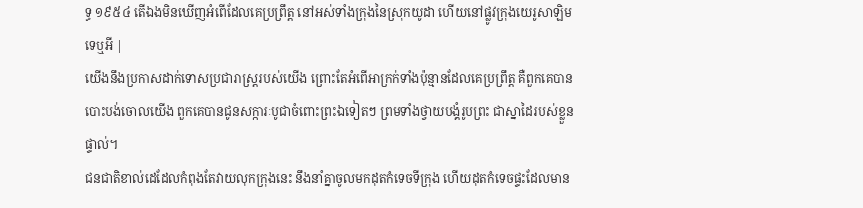ទ្ធ ១៩៥៤ តើឯងមិនឃើញអំពើដែលគេប្រព្រឹត្ត នៅអស់ទាំងក្រុងនៃស្រុកយូដា ហើយនៅផ្លូវក្រុងយេរូសាឡិមទេឬអី |
យើងនឹងប្រកាសដាក់ទោសប្រជារាស្ត្ររបស់យើង ព្រោះតែអំពើអាក្រក់ទាំងប៉ុន្មានដែលគេប្រព្រឹត្ត គឺពួកគេបានបោះបង់ចោលយើង ពួកគេបានជូនសក្ការៈបូជាចំពោះព្រះឯទៀតៗ ព្រមទាំងថ្វាយបង្គំរូបព្រះ ជាស្នាដៃរបស់ខ្លួនផ្ទាល់។
ជនជាតិខាល់ដេដែលកំពុងតែវាយលុកក្រុងនេះ នឹងនាំគ្នាចូលមកដុតកំទេចទីក្រុង ហើយដុតកំទេចផ្ទះដែលមាន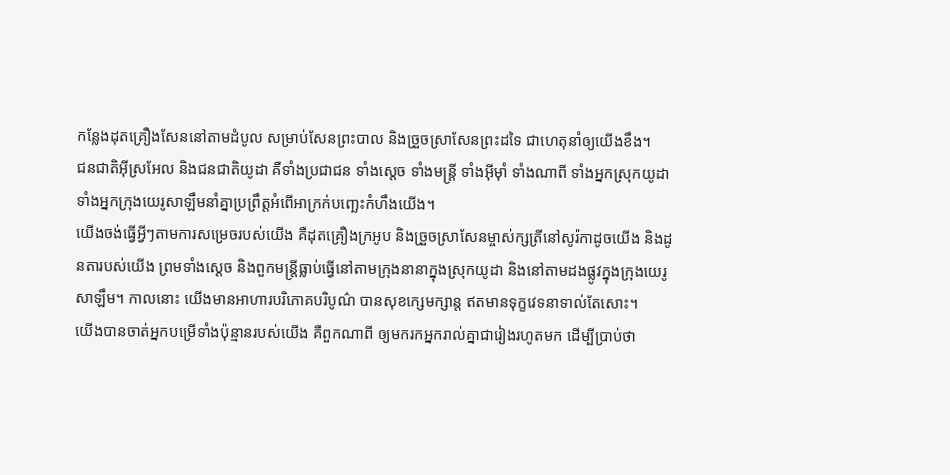កន្លែងដុតគ្រឿងសែននៅតាមដំបូល សម្រាប់សែនព្រះបាល និងច្រួចស្រាសែនព្រះដទៃ ជាហេតុនាំឲ្យយើងខឹង។
ជនជាតិអ៊ីស្រអែល និងជនជាតិយូដា គឺទាំងប្រជាជន ទាំងស្ដេច ទាំងមន្ត្រី ទាំងអ៊ីមុាំ ទាំងណាពី ទាំងអ្នកស្រុកយូដា ទាំងអ្នកក្រុងយេរូសាឡឹមនាំគ្នាប្រព្រឹត្តអំពើអាក្រក់បញ្ឆេះកំហឹងយើង។
យើងចង់ធ្វើអ្វីៗតាមការសម្រេចរបស់យើង គឺដុតគ្រឿងក្រអូប និងច្រួចស្រាសែនម្ចាស់ក្សត្រីនៅសូរ៉កាដូចយើង និងដូនតារបស់យើង ព្រមទាំងស្ដេច និងពួកមន្ត្រីធ្លាប់ធ្វើនៅតាមក្រុងនានាក្នុងស្រុកយូដា និងនៅតាមដងផ្លូវក្នុងក្រុងយេរូសាឡឹម។ កាលនោះ យើងមានអាហារបរិភោគបរិបូណ៌ បានសុខក្សេមក្សាន្ត ឥតមានទុក្ខវេទនាទាល់តែសោះ។
យើងបានចាត់អ្នកបម្រើទាំងប៉ុន្មានរបស់យើង គឺពួកណាពី ឲ្យមករកអ្នករាល់គ្នាជារៀងរហូតមក ដើម្បីប្រាប់ថា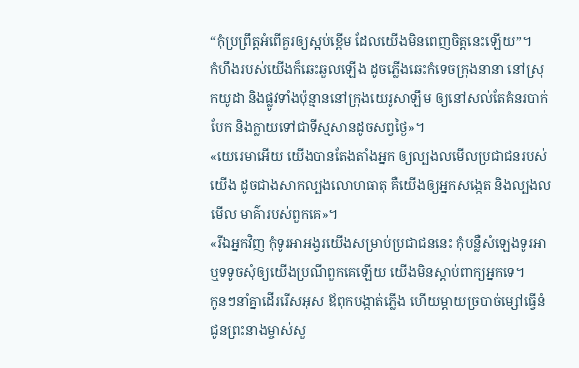“កុំប្រព្រឹត្តអំពើគួរឲ្យស្អប់ខ្ពើម ដែលយើងមិនពេញចិត្តនេះឡើយ”។
កំហឹងរបស់យើងក៏ឆេះឆួលឡើង ដូចភ្លើងឆេះកំទេចក្រុងនានា នៅស្រុកយូដា និងផ្លូវទាំងប៉ុន្មាននៅក្រុងយេរូសាឡឹម ឲ្យនៅសល់តែគំនរបាក់បែក និងក្លាយទៅជាទីស្មសានដូចសព្វថ្ងៃ»។
«យេរេមាអើយ យើងបានតែងតាំងអ្នក ឲ្យល្បងលមើលប្រជាជនរបស់យើង ដូចជាងសាកល្បងលោហធាតុ គឺយើងឲ្យអ្នកសង្កេត និងល្បងលមើល មាគ៌ារបស់ពួកគេ»។
«រីឯអ្នកវិញ កុំទូរអាអង្វរយើងសម្រាប់ប្រជាជននេះ កុំបន្លឺសំឡេងទូរអា ឬទទូចសុំឲ្យយើងប្រណីពួកគេឡើយ យើងមិនស្ដាប់ពាក្យអ្នកទេ។
កូនៗនាំគ្នាដើររើសអុស ឪពុកបង្កាត់ភ្លើង ហើយម្ដាយច្របាច់ម្សៅធ្វើនំជូនព្រះនាងម្ចាស់សួ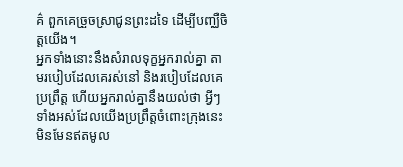គ៌ ពួកគេច្រួចស្រាជូនព្រះដទៃ ដើម្បីបញ្ឈឺចិត្តយើង។
អ្នកទាំងនោះនឹងសំរាលទុក្ខអ្នករាល់គ្នា តាមរបៀបដែលគេរស់នៅ និងរបៀបដែលគេប្រព្រឹត្ត ហើយអ្នករាល់គ្នានឹងយល់ថា អ្វីៗទាំងអស់ដែលយើងប្រព្រឹត្តចំពោះក្រុងនេះមិនមែនឥតមូល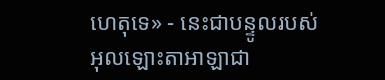ហេតុទេ» - នេះជាបន្ទូលរបស់អុលឡោះតាអាឡាជា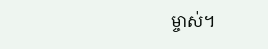ម្ចាស់។